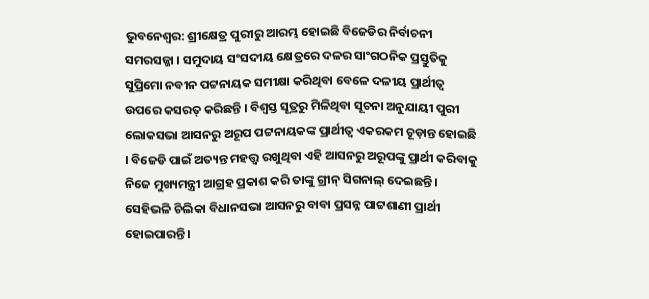ଭୁବନେଶ୍ୱର: ଶ୍ରୀକ୍ଷେତ୍ର ପୁରୀରୁ ଆରମ୍ଭ ହୋଇଛି ବିଜେଡିର ନିର୍ବାଚନୀ ସମରସଜ୍ଜା । ସମୁଦାୟ ସଂସଦୀୟ କ୍ଷେତ୍ରରେ ଦଳର ସାଂଗଠନିକ ପ୍ରସ୍ତୁତିକୁ ସୁପ୍ରିମୋ ନବୀନ ପଟ୍ଟନାୟକ ସମୀକ୍ଷା କରିଥିବା ବେଳେ ଦଳୀୟ ପ୍ରାର୍ଥୀତ୍ୱ ଉପରେ କସରତ୍ କରିଛନ୍ତି । ବିଶ୍ୱସ୍ତ ସୂତ୍ରରୁ ମିଳିଥିବା ସୂଚନା ଅନୁଯାୟୀ ପୁରୀ ଲୋକସଭା ଆସନରୁ ଅରୂପ ପଟ୍ଟନାୟକଙ୍କ ପ୍ରାର୍ଥୀତ୍ୱ ଏକରକମ ଚୂଡ଼ାନ୍ତ ହୋଇଛି । ବିଜେଡି ପାଇଁ ଅତ୍ୟନ୍ତ ମହତ୍ତ୍ୱ ରଖୁଥିବା ଏହି ଆସନରୁ ଅରୂପଙ୍କୁ ପ୍ରାର୍ଥୀ କରିବାକୁ ନିଜେ ମୁଖ୍ୟମନ୍ତ୍ରୀ ଆଗ୍ରହ ପ୍ରକାଶ କରି ତାଙ୍କୁ ଗ୍ରୀନ୍ ସିଗନାଲ୍ ଦେଇଛନ୍ତି । ସେହିଭଳି ଚିଲିକା ବିଧାନସଭା ଆସନରୁ ବାବା ପ୍ରସନ୍ନ ପାଟ୍ଟଶାଣୀ ପ୍ରାର୍ଥୀ ହୋଇପାରନ୍ତି ।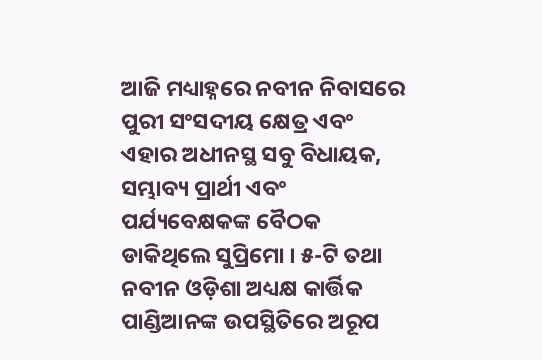ଆଜି ମଧ୍ୟାହ୍ନରେ ନବୀନ ନିବାସରେ ପୁରୀ ସଂସଦୀୟ କ୍ଷେତ୍ର ଏବଂ ଏହାର ଅଧୀନସ୍ଥ ସବୁ ବିଧାୟକ, ସମ୍ଭାବ୍ୟ ପ୍ରାର୍ଥୀ ଏବଂ ପର୍ଯ୍ୟବେକ୍ଷକଙ୍କ ବୈଠକ ଡାକିଥିଲେ ସୁପ୍ରିମୋ । ୫-ଟି ତଥା ନବୀନ ଓଡ଼ିଶା ଅଧ୍ୟକ୍ଷ କାର୍ତ୍ତିକ ପାଣ୍ଡିଆନଙ୍କ ଉପସ୍ଥିତିରେ ଅରୂପ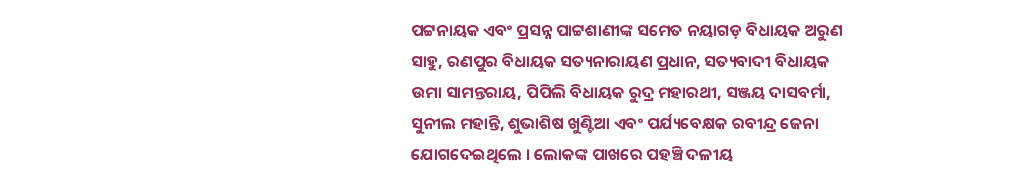ପଟ୍ଟନାୟକ ଏବଂ ପ୍ରସନ୍ନ ପାଟ୍ଟଶାଣୀଙ୍କ ସମେତ ନୟାଗଡ଼ ବିଧାୟକ ଅରୁଣ ସାହୁ, ରଣପୁର ବିଧାୟକ ସତ୍ୟନାରାୟଣ ପ୍ରଧାନ, ସତ୍ୟବାଦୀ ବିଧାୟକ ଉମା ସାମନ୍ତରାୟ, ପିପିଲି ବିଧାୟକ ରୁଦ୍ର ମହାରଥୀ, ସଞ୍ଜୟ ଦାସବର୍ମା, ସୁନୀଲ ମହାନ୍ତି, ଶୁଭାଶିଷ ଖୁଣ୍ଟିଆ ଏବଂ ପର୍ଯ୍ୟବେକ୍ଷକ ରବୀନ୍ଦ୍ର ଜେନା ଯୋଗଦେଇଥିଲେ । ଲୋକଙ୍କ ପାଖରେ ପହଞ୍ଚି ଦଳୀୟ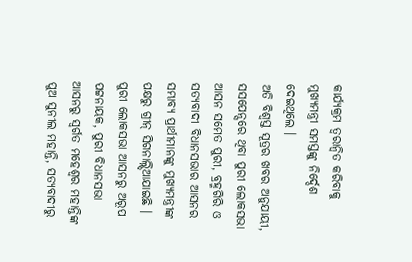କାର୍ଯ୍ୟକ୍ରମ ତ୍ୱରାନ୍ୱିତ କରିବାକୁ ମୁଖ୍ୟମନ୍ତ୍ରୀ ସମସ୍ତଙ୍କୁ ନିର୍ଦ୍ଦେଶ ଦେଇଥିଲେ ।
ଅତି ବିଶ୍ୱସ୍ତ ସୂତ୍ରର ଖବର ଅନୁଯାୟୀ, ସସପେନ୍ସରେ ଥିବା ପୁରୀ ଲୋକସଭା ଆସନ ସମେତ ପୁରୀ, ବ୍ରହ୍ମଗିରି ଓ ସତ୍ୟବାଦୀ ବିଧାନସଭାର ଆସନର ସମ୍ଭାବ୍ୟ ପ୍ରାର୍ଥୀମାନଙ୍କୁ ମୁଖ୍ୟମନ୍ତ୍ରୀଙ୍କ ପକ୍ଷରୁ ଗ୍ରୀନ୍ ସିଗନାଲ୍ନ୍ଦିଆଯାଇଛି । ପୁରୀ ଲୋକସଭା ଆସନରୁ ଅରୂପ ପଟ୍ଟନାୟକ, ପୁରୀ ବିଧାନସଭା ଆସନରୁ ସ୍ୱର୍ଗତ ମହେଶ୍ୱର ମହାନ୍ତିଙ୍କ ପୁଅ ସୁନୀଲ ମହାନ୍ତି, ସତ୍ୟବାଦୀରୁ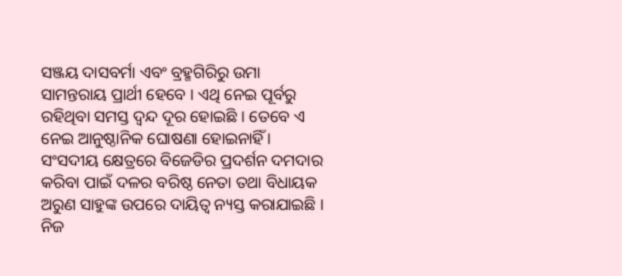ସଞ୍ଜୟ ଦାସବର୍ମା ଏବଂ ବ୍ରହ୍ମଗିରିରୁ ଉମା ସାମନ୍ତରାୟ ପ୍ରାର୍ଥୀ ହେବେ । ଏଥି ନେଇ ପୂର୍ବରୁ ରହିଥିବା ସମସ୍ତ ଦ୍ୱନ୍ଦ ଦୂର ହୋଇଛି । ତେବେ ଏ ନେଇ ଆନୁଷ୍ଠାନିକ ଘୋଷଣା ହୋଇନାହିଁ ।
ସଂସଦୀୟ କ୍ଷେତ୍ରରେ ବିଜେଡିର ପ୍ରଦର୍ଶନ ଦମଦାର କରିବା ପାଇଁ ଦଳର ବରିଷ୍ଠ ନେତା ତଥା ବିଧାୟକ ଅରୁଣ ସାହୁଙ୍କ ଉପରେ ଦାୟିତ୍ୱ ନ୍ୟସ୍ତ କରାଯାଇଛି । ନିଜ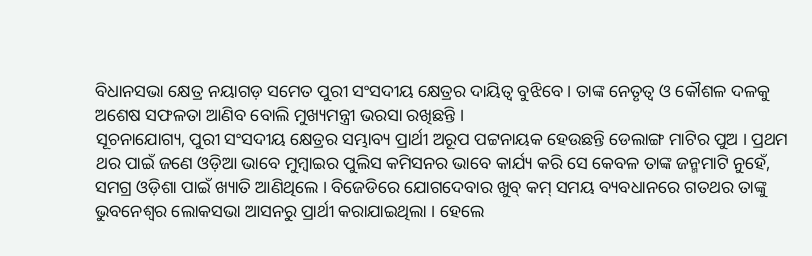ବିଧାନସଭା କ୍ଷେତ୍ର ନୟାଗଡ଼ ସମେତ ପୁରୀ ସଂସଦୀୟ କ୍ଷେତ୍ରର ଦାୟିତ୍ୱ ବୁଝିବେ । ତାଙ୍କ ନେତୃତ୍ୱ ଓ କୌଶଳ ଦଳକୁ ଅଶେଷ ସଫଳତା ଆଣିବ ବୋଲି ମୁଖ୍ୟମନ୍ତ୍ରୀ ଭରସା ରଖିଛନ୍ତି ।
ସୂଚନାଯୋଗ୍ୟ, ପୁରୀ ସଂସଦୀୟ କ୍ଷେତ୍ରର ସମ୍ଭାବ୍ୟ ପ୍ରାର୍ଥୀ ଅରୂପ ପଟ୍ଟନାୟକ ହେଉଛନ୍ତି ଡେଲାଙ୍ଗ ମାଟିର ପୁଅ । ପ୍ରଥମ ଥର ପାଇଁ ଜଣେ ଓଡ଼ିଆ ଭାବେ ମୁମ୍ବାଇର ପୁଲିସ କମିସନର ଭାବେ କାର୍ଯ୍ୟ କରି ସେ କେବଳ ତାଙ୍କ ଜନ୍ମମାଟି ନୁହେଁ, ସମଗ୍ର ଓଡ଼ିଶା ପାଇଁ ଖ୍ୟାତି ଆଣିଥିଲେ । ବିଜେଡିରେ ଯୋଗଦେବାର ଖୁବ୍ କମ୍ ସମୟ ବ୍ୟବଧାନରେ ଗତଥର ତାଙ୍କୁ ଭୁବନେଶ୍ୱର ଲୋକସଭା ଆସନରୁ ପ୍ରାର୍ଥୀ କରାଯାଇଥିଲା । ହେଲେ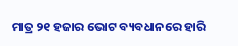ମାତ୍ର ୨୧ ହଜାର ଭୋଟ ବ୍ୟବଧାନରେ ହାରି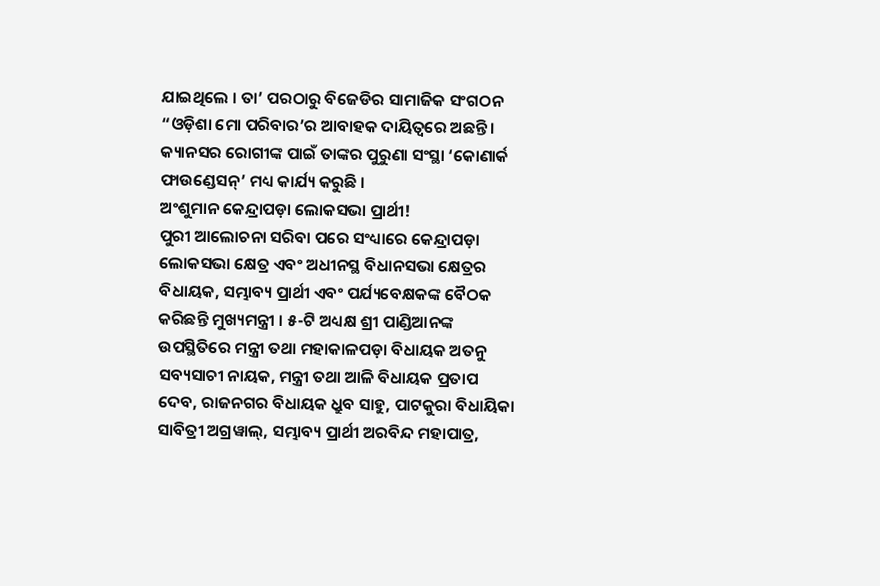ଯାଇଥିଲେ । ତା’ ପରଠାରୁ ବିଜେଡିର ସାମାଜିକ ସଂଗଠନ “ଓଡ଼ିଶା ମୋ ପରିବାର’ର ଆବାହକ ଦାୟିତ୍ୱରେ ଅଛନ୍ତି । କ୍ୟାନସର ରୋଗୀଙ୍କ ପାଇଁ ତାଙ୍କର ପୁରୁଣା ସଂସ୍ଥା ‘କୋଣାର୍କ ଫାଉଣ୍ଡେସନ୍’ ମଧ୍ୟ କାର୍ଯ୍ୟ କରୁଛି ।
ଅଂଶୁମାନ କେନ୍ଦ୍ରାପଡ଼ା ଲୋକସଭା ପ୍ରାର୍ଥୀ!
ପୁରୀ ଆଲୋଚନା ସରିବା ପରେ ସଂଧ୍ୟାରେ କେନ୍ଦ୍ରାପଡ଼ା ଲୋକସଭା କ୍ଷେତ୍ର ଏବଂ ଅଧୀନସ୍ଥ ବିଧାନସଭା କ୍ଷେତ୍ରର ବିଧାୟକ, ସମ୍ଭାବ୍ୟ ପ୍ରାର୍ଥୀ ଏବଂ ପର୍ଯ୍ୟବେକ୍ଷକଙ୍କ ବୈଠକ କରିଛନ୍ତି ମୁଖ୍ୟମନ୍ତ୍ରୀ । ୫-ଟି ଅଧ୍ୟକ୍ଷ ଶ୍ରୀ ପାଣ୍ଡିଆନଙ୍କ ଉପସ୍ଥିତିରେ ମନ୍ତ୍ରୀ ତଥା ମହାକାଳପଡ଼ା ବିଧାୟକ ଅତନୁ ସବ୍ୟସାଚୀ ନାୟକ, ମନ୍ତ୍ରୀ ତଥା ଆଳି ବିଧାୟକ ପ୍ରତାପ ଦେବ, ରାଜନଗର ବିଧାୟକ ଧ୍ରୁବ ସାହୁ, ପାଟକୁରା ବିଧାୟିକା ସାବିତ୍ରୀ ଅଗ୍ରୱାଲ୍, ସମ୍ଭାବ୍ୟ ପ୍ରାର୍ଥୀ ଅରବିନ୍ଦ ମହାପାତ୍ର,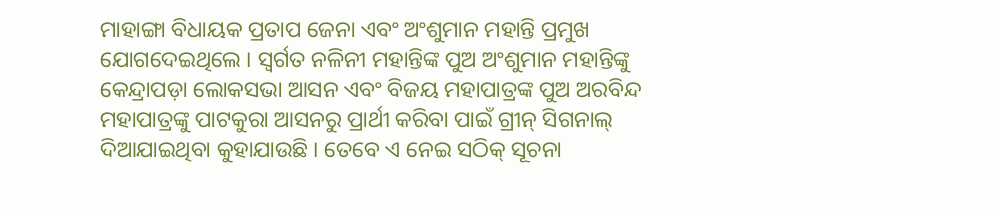ମାହାଙ୍ଗା ବିଧାୟକ ପ୍ରତାପ ଜେନା ଏବଂ ଅଂଶୁମାନ ମହାନ୍ତି ପ୍ରମୁଖ ଯୋଗଦେଇଥିଲେ । ସ୍ୱର୍ଗତ ନଳିନୀ ମହାନ୍ତିଙ୍କ ପୁଅ ଅଂଶୁମାନ ମହାନ୍ତିଙ୍କୁ କେନ୍ଦ୍ରାପଡ଼ା ଲୋକସଭା ଆସନ ଏବଂ ବିଜୟ ମହାପାତ୍ରଙ୍କ ପୁଅ ଅରବିନ୍ଦ ମହାପାତ୍ରଙ୍କୁ ପାଟକୁରା ଆସନରୁ ପ୍ରାର୍ଥୀ କରିବା ପାଇଁ ଗ୍ରୀନ୍ ସିଗନାଲ୍ ଦିଆଯାଇଥିବା କୁହାଯାଉଛି । ତେବେ ଏ ନେଇ ସଠିକ୍ ସୂଚନା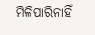ମିଳିପାରିନାହିଁ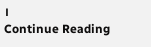।
Continue Reading